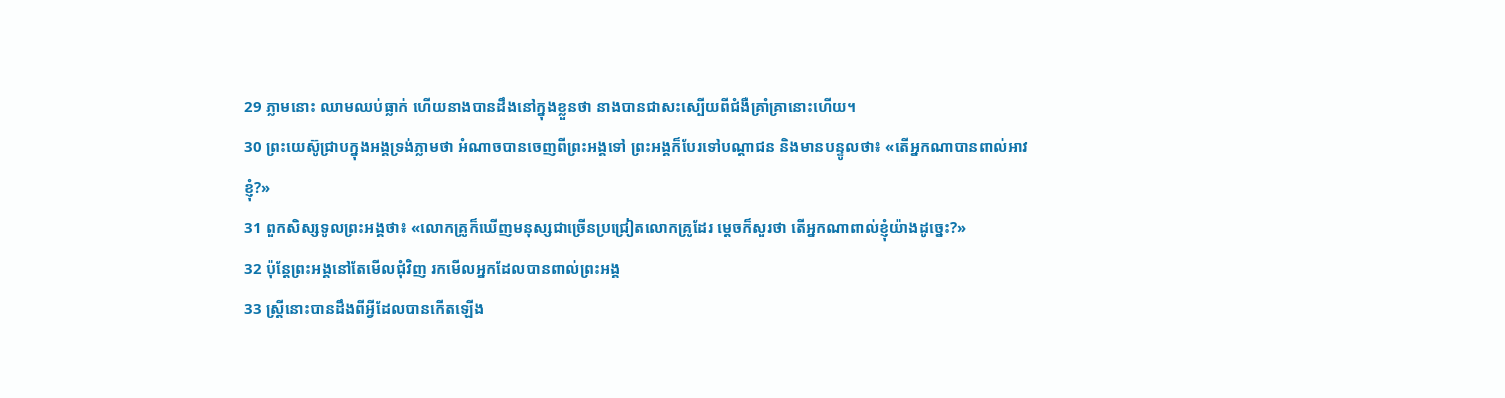29 ភ្លាមនោះ ឈាមឈប់ធ្លាក់ ហើយនាងបានដឹងនៅក្នុងខ្លួនថា នាងបានជាសះស្បើយពីជំងឺគ្រាំគ្រានោះហើយ។
30 ព្រះយេស៊ូជ្រាបក្នុងអង្គទ្រង់ភ្លាមថា អំណាចបានចេញពីព្រះអង្គទៅ ព្រះអង្គក៏បែរទៅបណ្ដាជន និងមានបន្ទូលថា៖ «តើអ្នកណាបានពាល់អាវខ្ញុំ?»
31 ពួកសិស្សទូលព្រះអង្គថា៖ «លោកគ្រូក៏ឃើញមនុស្សជាច្រើនប្រជ្រៀតលោកគ្រូដែរ ម្ដេចក៏សួរថា តើអ្នកណាពាល់ខ្ញុំយ៉ាងដូច្នេះ?»
32 ប៉ុន្ដែព្រះអង្គនៅតែមើលជុំវិញ រកមើលអ្នកដែលបានពាល់ព្រះអង្គ
33 ស្ដ្រីនោះបានដឹងពីអ្វីដែលបានកើតឡើង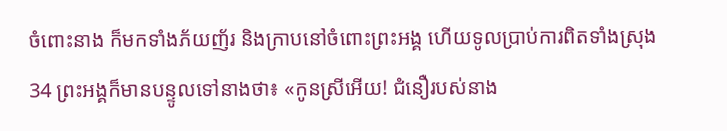ចំពោះនាង ក៏មកទាំងភ័យញ័រ និងក្រាបនៅចំពោះព្រះអង្គ ហើយទូលប្រាប់ការពិតទាំងស្រុង
34 ព្រះអង្គក៏មានបន្ទូលទៅនាងថា៖ «កូនស្រីអើយ! ជំនឿរបស់នាង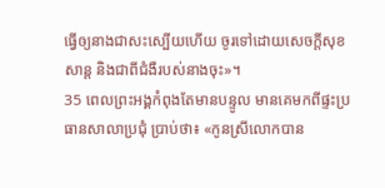ធ្វើឲ្យនាងជាសះស្បើយហើយ ចូរទៅដោយសេចក្ដីសុខសាន្ដ និងជាពីជំងឺរបស់នាងចុះ»។
35 ពេលព្រះអង្គកំពុងតែមានបន្ទូល មានគេមកពីផ្ទះប្រធានសាលាប្រជុំ ប្រាប់ថា៖ «កូនស្រីលោកបាន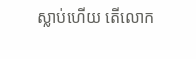ស្លាប់ហើយ តើលោក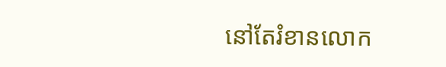នៅតែរំខានលោក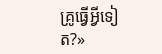គ្រូធ្វើអ្វីទៀត?»